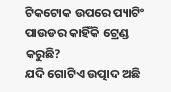ଟିକଟୋକ ଉପରେ ପ୍ୟାଟିଂ ପାଉଡର କାହିଁକି ଟ୍ରେଣ୍ଡ କରୁଛି?
ଯଦି ଗୋଟିଏ ଉତ୍ପାଦ ଅଛି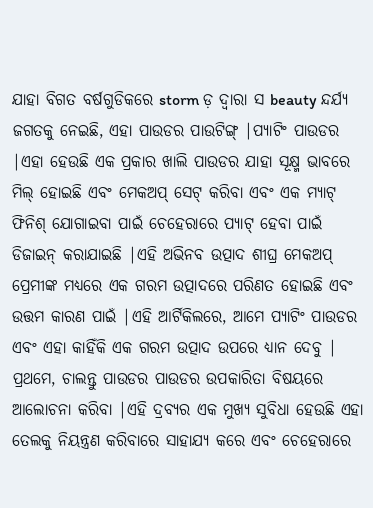ଯାହା ବିଗତ ବର୍ଷଗୁଡିକରେ storm ଡ଼ ଦ୍ୱାରା ସ beauty ନ୍ଦର୍ଯ୍ୟ ଜଗତକୁ ନେଇଛି, ଏହା ପାଉଡର ପାଉଟିଙ୍ଗ୍ |ପ୍ୟାଟିଂ ପାଉଡର |ଏହା ହେଉଛି ଏକ ପ୍ରକାର ଖାଲି ପାଉଡର ଯାହା ସୂକ୍ଷ୍ମ ଭାବରେ ମିଲ୍ ହୋଇଛି ଏବଂ ମେକଅପ୍ ସେଟ୍ କରିବା ଏବଂ ଏକ ମ୍ୟାଟ୍ ଫିନିଶ୍ ଯୋଗାଇବା ପାଇଁ ଚେହେରାରେ ପ୍ୟାଟ୍ ହେବା ପାଇଁ ଡିଜାଇନ୍ କରାଯାଇଛି |ଏହି ଅଭିନବ ଉତ୍ପାଦ ଶୀଘ୍ର ମେକଅପ୍ ପ୍ରେମୀଙ୍କ ମଧ୍ୟରେ ଏକ ଗରମ ଉତ୍ପାଦରେ ପରିଣତ ହୋଇଛି ଏବଂ ଉତ୍ତମ କାରଣ ପାଇଁ |ଏହି ଆର୍ଟିକିଲରେ, ଆମେ ପ୍ୟାଟିଂ ପାଉଡର ଏବଂ ଏହା କାହିଁକି ଏକ ଗରମ ଉତ୍ପାଦ ଉପରେ ଧ୍ୟାନ ଦେବୁ |
ପ୍ରଥମେ, ଚାଲନ୍ତୁ ପାଉଡର ପାଉଡର ଉପକାରିତା ବିଷୟରେ ଆଲୋଚନା କରିବା |ଏହି ଦ୍ରବ୍ୟର ଏକ ମୁଖ୍ୟ ସୁବିଧା ହେଉଛି ଏହା ତେଲକୁ ନିୟନ୍ତ୍ରଣ କରିବାରେ ସାହାଯ୍ୟ କରେ ଏବଂ ଚେହେରାରେ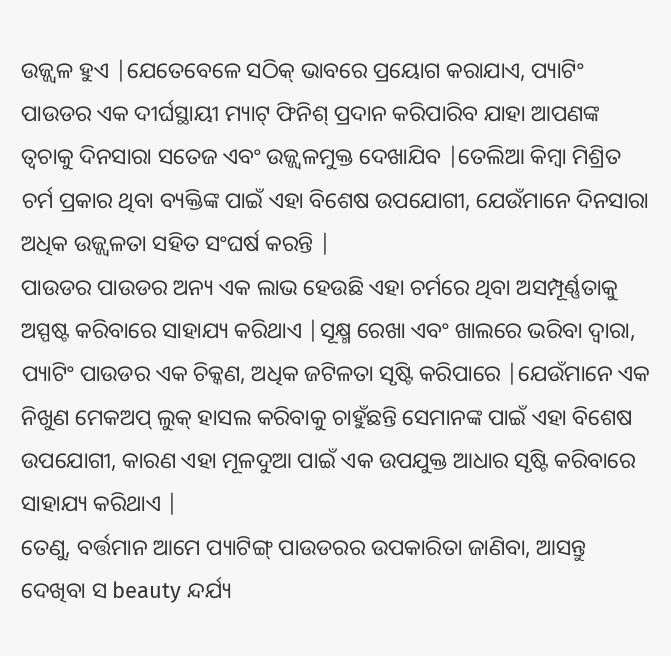ଉଜ୍ଜ୍ୱଳ ହୁଏ |ଯେତେବେଳେ ସଠିକ୍ ଭାବରେ ପ୍ରୟୋଗ କରାଯାଏ, ପ୍ୟାଟିଂ ପାଉଡର ଏକ ଦୀର୍ଘସ୍ଥାୟୀ ମ୍ୟାଟ୍ ଫିନିଶ୍ ପ୍ରଦାନ କରିପାରିବ ଯାହା ଆପଣଙ୍କ ତ୍ୱଚାକୁ ଦିନସାରା ସତେଜ ଏବଂ ଉଜ୍ଜ୍ୱଳମୁକ୍ତ ଦେଖାଯିବ |ତେଲିଆ କିମ୍ବା ମିଶ୍ରିତ ଚର୍ମ ପ୍ରକାର ଥିବା ବ୍ୟକ୍ତିଙ୍କ ପାଇଁ ଏହା ବିଶେଷ ଉପଯୋଗୀ, ଯେଉଁମାନେ ଦିନସାରା ଅଧିକ ଉଜ୍ଜ୍ୱଳତା ସହିତ ସଂଘର୍ଷ କରନ୍ତି |
ପାଉଡର ପାଉଡର ଅନ୍ୟ ଏକ ଲାଭ ହେଉଛି ଏହା ଚର୍ମରେ ଥିବା ଅସମ୍ପୂର୍ଣ୍ଣତାକୁ ଅସ୍ପଷ୍ଟ କରିବାରେ ସାହାଯ୍ୟ କରିଥାଏ |ସୂକ୍ଷ୍ମ ରେଖା ଏବଂ ଖାଲରେ ଭରିବା ଦ୍ୱାରା, ପ୍ୟାଟିଂ ପାଉଡର ଏକ ଚିକ୍କଣ, ଅଧିକ ଜଟିଳତା ସୃଷ୍ଟି କରିପାରେ |ଯେଉଁମାନେ ଏକ ନିଖୁଣ ମେକଅପ୍ ଲୁକ୍ ହାସଲ କରିବାକୁ ଚାହୁଁଛନ୍ତି ସେମାନଙ୍କ ପାଇଁ ଏହା ବିଶେଷ ଉପଯୋଗୀ, କାରଣ ଏହା ମୂଳଦୁଆ ପାଇଁ ଏକ ଉପଯୁକ୍ତ ଆଧାର ସୃଷ୍ଟି କରିବାରେ ସାହାଯ୍ୟ କରିଥାଏ |
ତେଣୁ, ବର୍ତ୍ତମାନ ଆମେ ପ୍ୟାଟିଙ୍ଗ୍ ପାଉଡରର ଉପକାରିତା ଜାଣିବା, ଆସନ୍ତୁ ଦେଖିବା ସ beauty ନ୍ଦର୍ଯ୍ୟ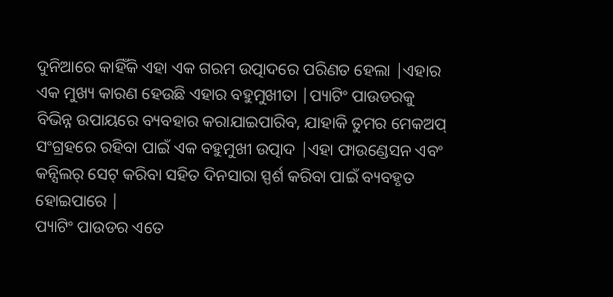ଦୁନିଆରେ କାହିଁକି ଏହା ଏକ ଗରମ ଉତ୍ପାଦରେ ପରିଣତ ହେଲା |ଏହାର ଏକ ମୁଖ୍ୟ କାରଣ ହେଉଛି ଏହାର ବହୁମୁଖୀତା |ପ୍ୟାଟିଂ ପାଉଡରକୁ ବିଭିନ୍ନ ଉପାୟରେ ବ୍ୟବହାର କରାଯାଇପାରିବ, ଯାହାକି ତୁମର ମେକଅପ୍ ସଂଗ୍ରହରେ ରହିବା ପାଇଁ ଏକ ବହୁମୁଖୀ ଉତ୍ପାଦ |ଏହା ଫାଉଣ୍ଡେସନ ଏବଂ କନ୍ସିଲର୍ ସେଟ୍ କରିବା ସହିତ ଦିନସାରା ସ୍ପର୍ଶ କରିବା ପାଇଁ ବ୍ୟବହୃତ ହୋଇପାରେ |
ପ୍ୟାଟିଂ ପାଉଡର ଏତେ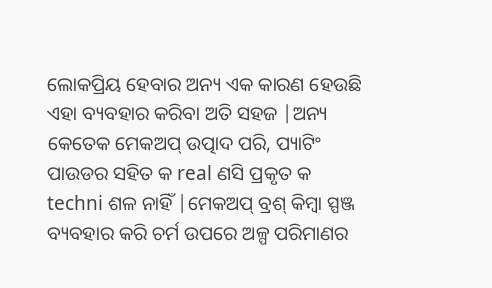ଲୋକପ୍ରିୟ ହେବାର ଅନ୍ୟ ଏକ କାରଣ ହେଉଛି ଏହା ବ୍ୟବହାର କରିବା ଅତି ସହଜ |ଅନ୍ୟ କେତେକ ମେକଅପ୍ ଉତ୍ପାଦ ପରି, ପ୍ୟାଟିଂ ପାଉଡର ସହିତ କ real ଣସି ପ୍ରକୃତ କ techni ଶଳ ନାହିଁ |ମେକଅପ୍ ବ୍ରଶ୍ କିମ୍ବା ସ୍ପଞ୍ଜ ବ୍ୟବହାର କରି ଚର୍ମ ଉପରେ ଅଳ୍ପ ପରିମାଣର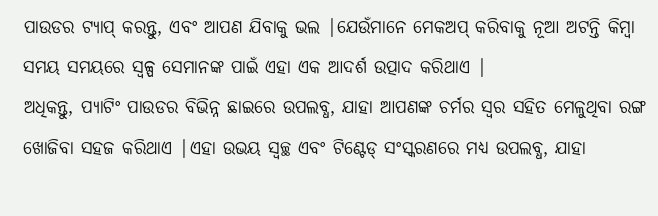ପାଉଡର ଟ୍ୟାପ୍ କରନ୍ତୁ, ଏବଂ ଆପଣ ଯିବାକୁ ଭଲ |ଯେଉଁମାନେ ମେକଅପ୍ କରିବାକୁ ନୂଆ ଅଟନ୍ତି କିମ୍ବା ସମୟ ସମୟରେ ସ୍ୱଳ୍ପ ସେମାନଙ୍କ ପାଇଁ ଏହା ଏକ ଆଦର୍ଶ ଉତ୍ପାଦ କରିଥାଏ |
ଅଧିକନ୍ତୁ, ପ୍ୟାଟିଂ ପାଉଡର ବିଭିନ୍ନ ଛାଇରେ ଉପଲବ୍ଧ, ଯାହା ଆପଣଙ୍କ ଚର୍ମର ସ୍ୱର ସହିତ ମେଳୁଥିବା ରଙ୍ଗ ଖୋଜିବା ସହଜ କରିଥାଏ |ଏହା ଉଭୟ ସ୍ୱଚ୍ଛ ଏବଂ ଟିଣ୍ଟେଡ୍ ସଂସ୍କରଣରେ ମଧ୍ୟ ଉପଲବ୍ଧ, ଯାହା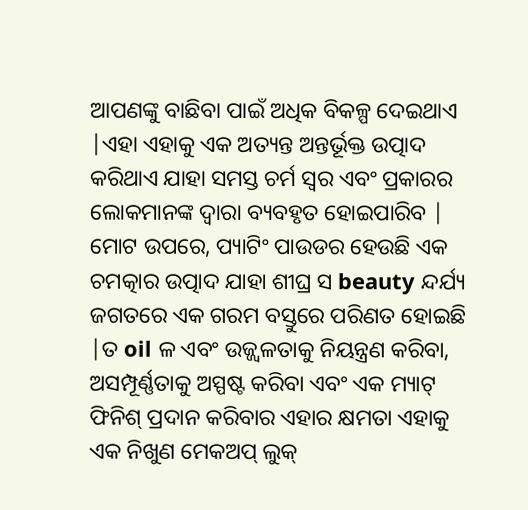ଆପଣଙ୍କୁ ବାଛିବା ପାଇଁ ଅଧିକ ବିକଳ୍ପ ଦେଇଥାଏ |ଏହା ଏହାକୁ ଏକ ଅତ୍ୟନ୍ତ ଅନ୍ତର୍ଭୂକ୍ତ ଉତ୍ପାଦ କରିଥାଏ ଯାହା ସମସ୍ତ ଚର୍ମ ସ୍ୱର ଏବଂ ପ୍ରକାରର ଲୋକମାନଙ୍କ ଦ୍ୱାରା ବ୍ୟବହୃତ ହୋଇପାରିବ |
ମୋଟ ଉପରେ, ପ୍ୟାଟିଂ ପାଉଡର ହେଉଛି ଏକ ଚମତ୍କାର ଉତ୍ପାଦ ଯାହା ଶୀଘ୍ର ସ beauty ନ୍ଦର୍ଯ୍ୟ ଜଗତରେ ଏକ ଗରମ ବସ୍ତୁରେ ପରିଣତ ହୋଇଛି |ତ oil ଳ ଏବଂ ଉଜ୍ଜ୍ୱଳତାକୁ ନିୟନ୍ତ୍ରଣ କରିବା, ଅସମ୍ପୂର୍ଣ୍ଣତାକୁ ଅସ୍ପଷ୍ଟ କରିବା ଏବଂ ଏକ ମ୍ୟାଟ୍ ଫିନିଶ୍ ପ୍ରଦାନ କରିବାର ଏହାର କ୍ଷମତା ଏହାକୁ ଏକ ନିଖୁଣ ମେକଅପ୍ ଲୁକ୍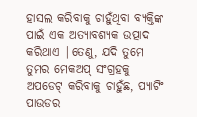ହାସଲ କରିବାକୁ ଚାହୁଁଥିବା ବ୍ୟକ୍ତିଙ୍କ ପାଇଁ ଏକ ଅତ୍ୟାବଶ୍ୟକ ଉତ୍ପାଦ କରିଥାଏ |ତେଣୁ, ଯଦି ତୁମେ ତୁମର ମେକଅପ୍ ସଂଗ୍ରହକୁ ଅପଡେଟ୍ କରିବାକୁ ଚାହୁଁଛ, ପ୍ୟାଟିଂ ପାଉଡର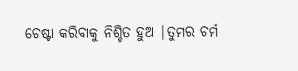ଚେଷ୍ଟା କରିବାକୁ ନିଶ୍ଚିତ ହୁଅ |ତୁମର ଚର୍ମ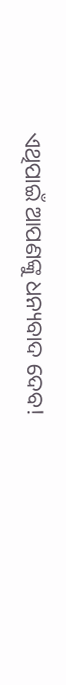ଏଥିପାଇଁ ଆପଣଙ୍କୁ ଧନ୍ୟବାଦ ଦେବ!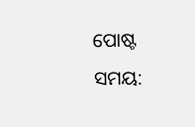ପୋଷ୍ଟ ସମୟ: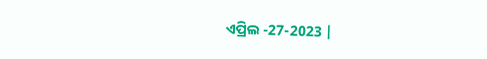ଏପ୍ରିଲ -27-2023 |